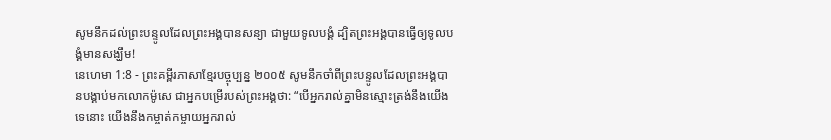សូមនឹកដល់ព្រះបន្ទូលដែលព្រះអង្គបានសន្យា ជាមួយទូលបង្គំ ដ្បិតព្រះអង្គបានធ្វើឲ្យទូលបង្គំមានសង្ឃឹម!
នេហេមា 1:8 - ព្រះគម្ពីរភាសាខ្មែរបច្ចុប្បន្ន ២០០៥ សូមនឹកចាំពីព្រះបន្ទូលដែលព្រះអង្គបានបង្គាប់មកលោកម៉ូសេ ជាអ្នកបម្រើរបស់ព្រះអង្គថា: “បើអ្នករាល់គ្នាមិនស្មោះត្រង់នឹងយើងទេនោះ យើងនឹងកម្ចាត់កម្ចាយអ្នករាល់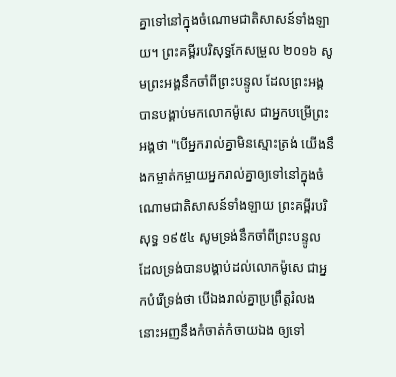គ្នាទៅនៅក្នុងចំណោមជាតិសាសន៍ទាំងឡាយ។ ព្រះគម្ពីរបរិសុទ្ធកែសម្រួល ២០១៦ សូមព្រះអង្គនឹកចាំពីព្រះបន្ទូល ដែលព្រះអង្គបានបង្គាប់មកលោកម៉ូសេ ជាអ្នកបម្រើព្រះអង្គថា "បើអ្នករាល់គ្នាមិនស្មោះត្រង់ យើងនឹងកម្ចាត់កម្ចាយអ្នករាល់គ្នាឲ្យទៅនៅក្នុងចំណោមជាតិសាសន៍ទាំងឡាយ ព្រះគម្ពីរបរិសុទ្ធ ១៩៥៤ សូមទ្រង់នឹកចាំពីព្រះបន្ទូល ដែលទ្រង់បានបង្គាប់ដល់លោកម៉ូសេ ជាអ្នកបំរើទ្រង់ថា បើឯងរាល់គ្នាប្រព្រឹត្តរំលង នោះអញនឹងកំចាត់កំចាយឯង ឲ្យទៅ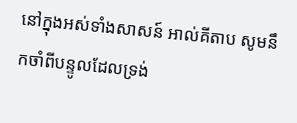នៅក្នុងអស់ទាំងសាសន៍ អាល់គីតាប សូមនឹកចាំពីបន្ទូលដែលទ្រង់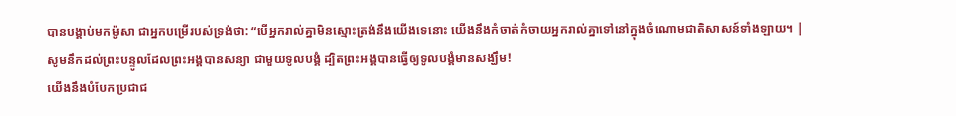បានបង្គាប់មកម៉ូសា ជាអ្នកបម្រើរបស់ទ្រង់ថា: “បើអ្នករាល់គ្នាមិនស្មោះត្រង់នឹងយើងទេនោះ យើងនឹងកំចាត់កំចាយអ្នករាល់គ្នាទៅនៅក្នុងចំណោមជាតិសាសន៍ទាំងឡាយ។ |
សូមនឹកដល់ព្រះបន្ទូលដែលព្រះអង្គបានសន្យា ជាមួយទូលបង្គំ ដ្បិតព្រះអង្គបានធ្វើឲ្យទូលបង្គំមានសង្ឃឹម!
យើងនឹងបំបែកប្រជាជ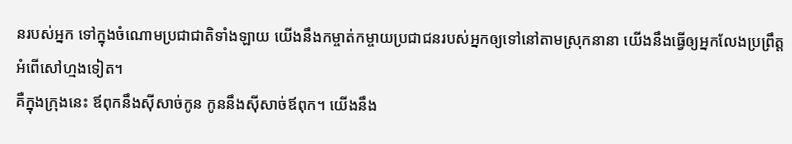នរបស់អ្នក ទៅក្នុងចំណោមប្រជាជាតិទាំងឡាយ យើងនឹងកម្ចាត់កម្ចាយប្រជាជនរបស់អ្នកឲ្យទៅនៅតាមស្រុកនានា យើងនឹងធ្វើឲ្យអ្នកលែងប្រព្រឹត្តអំពើសៅហ្មងទៀត។
គឺក្នុងក្រុងនេះ ឪពុកនឹងស៊ីសាច់កូន កូននឹងស៊ីសាច់ឪពុក។ យើងនឹង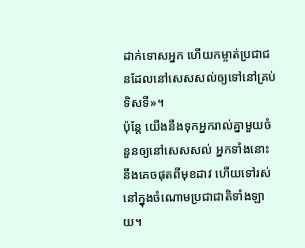ដាក់ទោសអ្នក ហើយកម្ចាត់ប្រជាជនដែលនៅសេសសល់ឲ្យទៅនៅគ្រប់ទិសទី»។
ប៉ុន្តែ យើងនឹងទុកអ្នករាល់គ្នាមួយចំនួនឲ្យនៅសេសសល់ អ្នកទាំងនោះនឹងគេចផុតពីមុខដាវ ហើយទៅរស់នៅក្នុងចំណោមប្រជាជាតិទាំងឡាយ។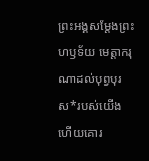ព្រះអង្គសម្តែងព្រះហឫទ័យ មេត្តាករុណាដល់បុព្វបុរស*របស់យើង ហើយគោរ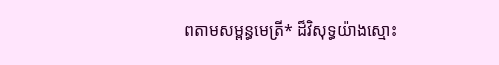ពតាមសម្ពន្ធមេត្រី* ដ៏វិសុទ្ធយ៉ាងស្មោះ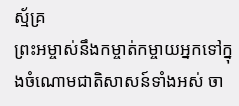ស្ម័គ្រ
ព្រះអម្ចាស់នឹងកម្ចាត់កម្ចាយអ្នកទៅក្នុងចំណោមជាតិសាសន៍ទាំងអស់ ចា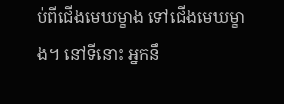ប់ពីជើងមេឃម្ខាង ទៅជើងមេឃម្ខាង។ នៅទីនោះ អ្នកនឹ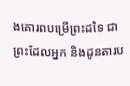ងគោរពបម្រើព្រះដទៃ ជាព្រះដែលអ្នក និងដូនតារប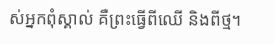ស់អ្នកពុំស្គាល់ គឺព្រះធ្វើពីឈើ និងពីថ្ម។